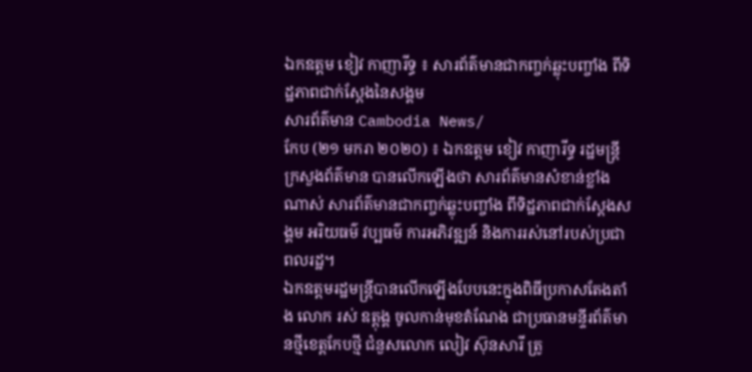ឯកឧត្តម ខៀវ កាញារីទ្ធ ៖ សារព័ត៌មានជាកញ្ចក់ឆ្លុះបញ្ចាំង ពីទិដ្ឋភាពជាក់ស្តែងនៃសង្គម
សារព័ត៌មាន Cambodia News/
កែប (២១ មករា ២០២០) ៖ ឯកឧត្តម ខៀវ កាញារីទ្ធ រដ្ឋមន្ត្រីក្រសួងព័ត៌មាន បានលើកឡើងថា សារព័ត៌មានសំខាន់ខ្លាំងណាស់ សារព័ត៌មានជាកញ្ចក់ឆ្លុះបញ្ចាំង ពីទិដ្ឋភាពជាក់ស្តែងសង្គម អរិយធម៌ វប្បធម៌ ការអភិវឌ្ឍន៍ និងការរស់នៅរបស់ប្រជាពលរដ្ឋ។
ឯកឧត្តមរដ្ឋមន្ត្រីបានលើកឡើងបែបនេះក្នុងពិធីប្រកាសតែងតាំង លោក រស់ ឧត្តុង្គ ចូលកាន់មុខតំណែង ជាប្រធានមន្ទីរព័ត៌មានថ្មីខេត្តកែបថ្មី ជំនួសលោក លៀវ ស៊ុនសារី ត្រូ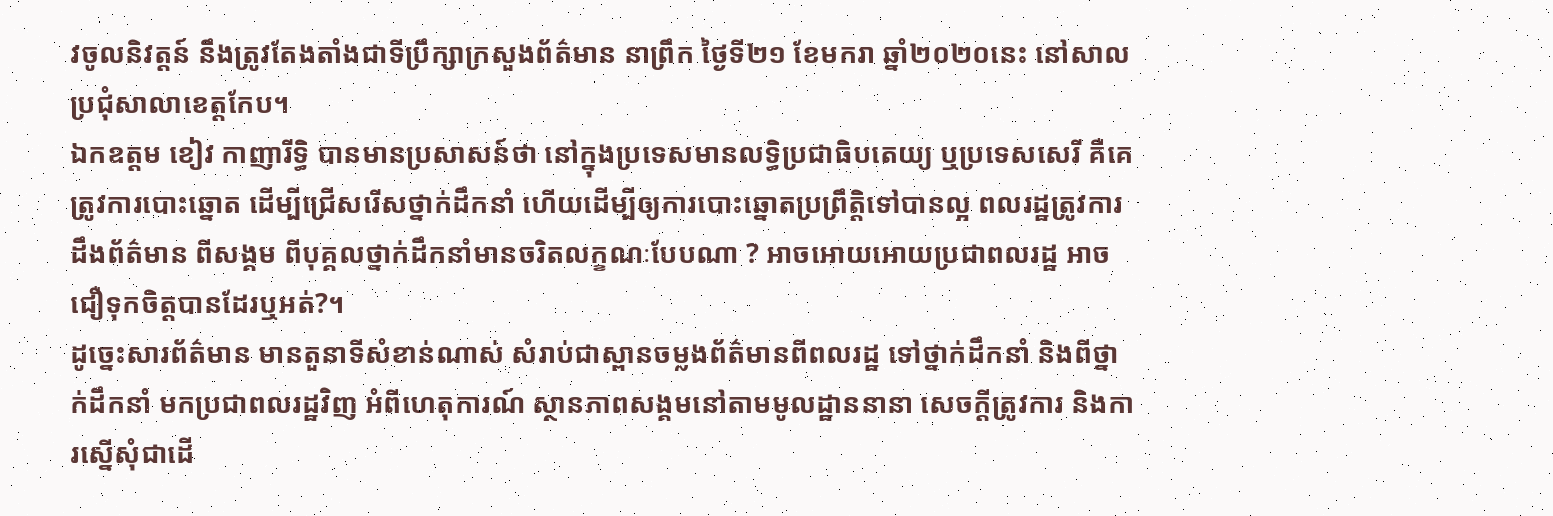វចូលនិវត្តន៍ នឹងត្រូវតែងតាំងជាទីប្រឹក្សាក្រសួងព័ត៌មាន នាព្រឹក ថ្ងៃទី២១ ខែមករា ឆ្នាំ២០២០នេះ នៅសាលប្រជុំសាលាខេត្តកែប។
ឯកឧត្តម ខៀវ កាញារីទ្ធិ បានមានប្រសាសន៍ថា នៅក្នុងប្រទេសមានលទ្ធិប្រជាធិបតេយ្យ ឬប្រទេសសេរី គឺគេត្រូវការបោះឆ្នោត ដើម្បីជ្រើសរើសថ្នាក់ដឹកនាំ ហើយដើម្បីឲ្យការបោះឆ្នោតប្រព្រឹត្តិទៅបានល្អ ពលរដ្ឋត្រូវការដឹងព័ត៌មាន ពីសង្គម ពីបុគ្គលថ្នាក់ដឹកនាំមានចរិតលក្ខណៈបែបណា ? អាចអោយអោយប្រជាពលរដ្ឋ អាចជឿទុកចិត្តបានដែរឬអត់?។
ដូច្នេះសារព័ត៌មាន មានតួនាទីសំខាន់ណាស់ សំរាប់ជាស្ពានចម្លងព័ត៌មានពីពលរដ្ឋ ទៅថ្នាក់ដឹកនាំ និងពីថ្នាក់ដឹកនាំ មកប្រជាពលរដ្ឋវិញ អំពីហេតុការណ៍ ស្ថានភាពសង្គមនៅតាមមូលដ្ឋាននានា សេចក្តីត្រូវការ និងការស្នើសុំជាដើ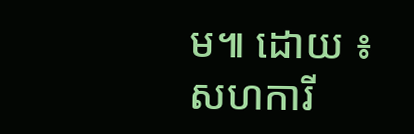ម៕ ដោយ ៖ សហការី